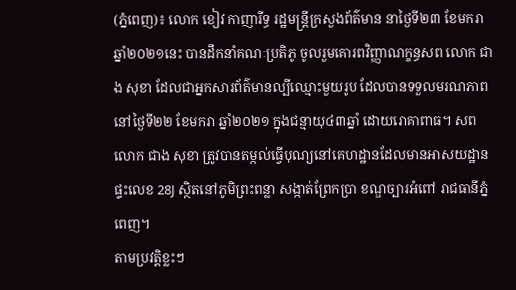(ភ្នំពេញ)៖ លោក ខៀវ កាញារីទ្ធ រដ្ឋមន្ត្រីក្រសួងព័ត៌មាន នាថ្ងៃទី២៣ ខែមករា ឆ្នាំ២០២១នេះ បានដឹកនាំគណៈប្រតិភូ ចូលរួមគោរពវិញ្ញាណក្ខន្ធសព លោក ជាង សុខា ដែលជាអ្នកសារព័ត៌មានល្បីឈ្មោះមួយរូប ដែលបានទទួលមរណភាព នៅថ្ងៃទី២២ ខែមករា ឆ្នាំ២០២១ ក្នុងជន្មាយុ៤៣ឆ្នាំ ដោយរោគាពាធ។ សពលោក ជាង សុខា ត្រូវបានតម្កល់ធ្វើបុណ្យនៅគេហដ្ឋានដែលមានអាសយដ្ឋាន ផ្ទះលេខ 28J ស្ថិតនៅភូមិព្រះពន្លា សង្កាត់ព្រែកប្រា ខណ្ឌច្បារអំពៅ រាជធានីភ្នំពេញ។
តាមប្រវត្តិខ្លះៗ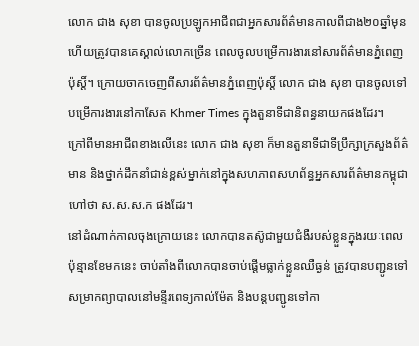លោក ជាង សុខា បានចូលប្រឡូកអាជីពជាអ្នកសារព័ត៌មានកាលពីជាង២០ឆ្នាំមុន ហើយត្រូវបានគេស្គាល់លោកច្រើន ពេលចូលបម្រើការងារនៅសារព័ត៌មានភ្នំពេញប៉ុស្តិ៍។ ក្រោយចាកចេញពីសារព័ត៌មានភ្នំពេញប៉ុស្តិ៍ លោក ជាង សុខា បានចូលទៅបម្រើការងារនៅកាសែត Khmer Times ក្នុងតួនាទីជានិពន្ធនាយកផងដែរ។
ក្រៅពីមានអាជីពខាងលើនេះ លោក ជាង សុខា ក៏មានតួនាទីជាទីប្រឹក្សាក្រសួងព័ត៌មាន និងថ្នាក់ដឹកនាំជាន់ខ្ពស់ម្នាក់នៅក្នុងសហភាពសហព័ន្ធអ្នកសារព័ត៌មានកម្ពុជា ហៅថា ស.ស.ស.ក ផងដែរ។
នៅដំណាក់កាលចុងក្រោយនេះ លោកបានតស៊ូជាមួយជំងឺរបស់ខ្លួនក្នុងរយៈពេលប៉ុន្មានខែមកនេះ ចាប់តាំងពីលោកបានចាប់ផ្តើមធ្លាក់ខ្លួនឈឺធ្ងន់ ត្រូវបានបញ្ជូនទៅសម្រាកព្យាបាលនៅមន្ទីរពេទ្យកាល់ម៉ែត និងបន្តបញ្ជូនទៅកា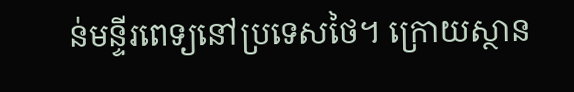ន់មន្ទីរពេទ្យនៅប្រទេសថៃ។ ក្រោយស្ថាន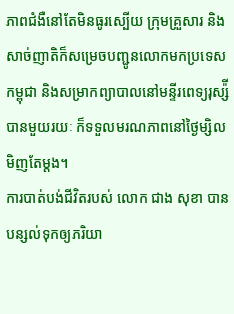ភាពជំងឺនៅតែមិនធូរស្បើយ ក្រុមគ្រួសារ និងសាច់ញាតិក៏សម្រេចបញ្ជូនលោកមកប្រទេសកម្ពុជា និងសម្រាកព្យាបាលនៅមន្ទីរពេទ្យរុស្ស៉ីបានមួយរយៈ ក៏ទទួលមរណភាពនៅថ្ងៃម្សិលមិញតែម្តង។
ការបាត់បង់ជីវិតរបស់ លោក ជាង សុខា បានបន្សល់ទុកឲ្យភរិយា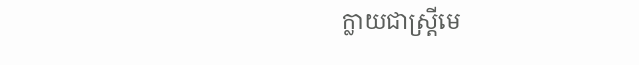ក្លាយជាស្រ្តីមេ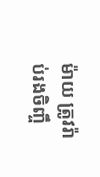ម៉ាយ ត្រូវរ៉ាប់រងចិញ្ចឹ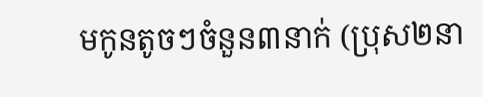មកូនតូចៗចំនួន៣នាក់ (ប្រុស២នា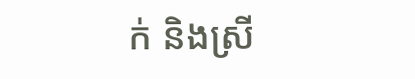ក់ និងស្រី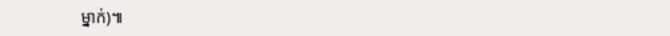ម្នាក់)៕